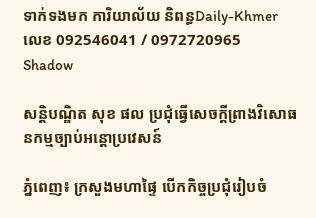ទាក់ទងមក ការិយាល័យ និពន្ធDaily-Khmer លេខ 092546041 / 0972720965
Shadow

សន្តិបណ្ឌិត សុខ ផល ប្រជុំធ្វើសេចក្តីព្រាងវិសោធនកម្មច្បាប់អន្តោប្រវេសន៍

ភ្នំពេញ៖ ក្រសួងមហាផ្ទៃ បើកកិច្ចប្រជុំរៀបចំ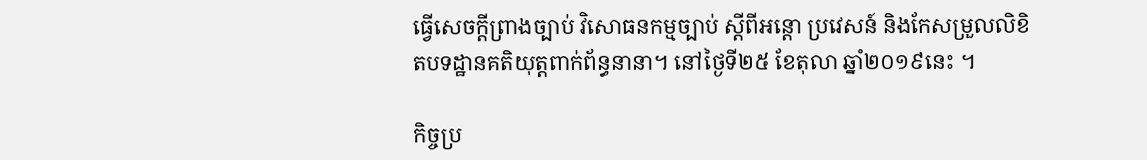ធ្វើសេចក្តីព្រាងច្បាប់ វិសោធនកម្មច្បាប់ ស្តីពីអន្តោ ប្រវេសន៍ និងកែសម្រួលលិខិតបទដ្ឋានគតិយុត្តពាក់ព័ន្ធនានា។ នៅថ្ងៃទី២៥ ខែតុលា ឆ្នាំ២០១៩នេះ ។

កិច្ចប្រ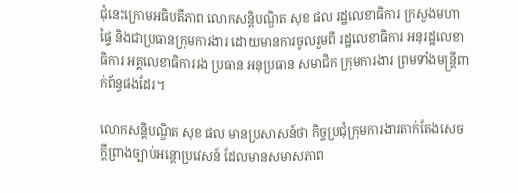ជុំនេះក្រោមអធិបតីភាព លោកសន្តិបណ្ឌិត សុខ ផល រដ្ឋលេខាធិការ ក្រសួងមហាផ្ទៃ និងជាប្រធានក្រុមការងារ ដោយមានការចូលរួមពី រដ្ឋលេខាធិការ អនុរដ្ឋលេខាធិការ អគ្គលេខាធិការរង ប្រធាន អនុប្រធាន សមាជិក ក្រុមការងារ ព្រមទាំងមន្ត្រីពាក់ព័ន្ធផងដែរ។

លោកសន្តិបណ្ឌិត សុខ ផល មានប្រសាសន៍ថា កិច្ចប្រជុំក្រុមការងារតាក់តែងសេចក្តីព្រាងច្បាប់អន្តោប្រវេសន៍ ដែលមានសមាសភាព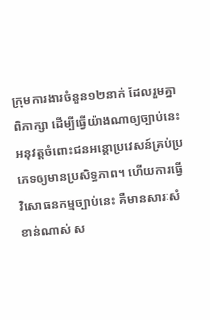ក្រុមការងារចំនួន១២នាក់ ដែលរួមគ្នាពិភាក្សា ដើម្បីធ្វើយ៉ាងណាឲ្យច្បាប់នេះអនុវត្តចំពោះជនអន្តោប្រវេសន៍គ្រប់ប្រភេទឲ្យមានប្រសិទ្ធភាព។ ហើយការធ្វើវិសោធនកម្មច្បាប់នេះ គឺមានសារៈសំខាន់ណាស់ ស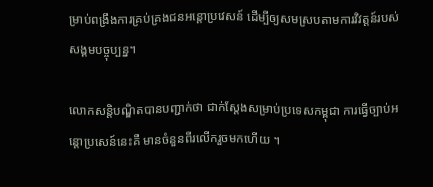ម្រាប់ពង្រឹងការគ្រប់គ្រងជនអន្តោប្រវេសន៍ ដើម្បីឲ្យសមស្របតាមការវិវត្តន៍របស់សង្គមបច្ចុប្បន្ន។

លោកសន្តិបណ្ឌិតបានបញ្ជាក់ថា ជាក់ស្តែងសម្រាប់ប្រទេសកម្ពុជា ការធ្វើច្បាប់អន្តោប្រសេន៍នេះគឺ មានចំនួនពីរលើករួចមកហើយ ។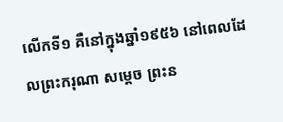លើកទី១ គឺនៅក្នុងឆ្នាំ១៩៥៦ នៅពេលដែលព្រះករុណា សម្ដេច ព្រះន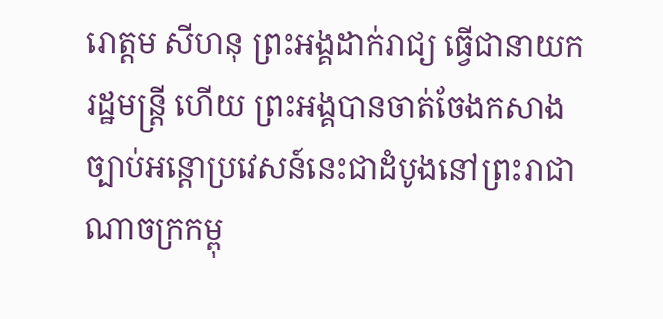រោត្តម សីហនុ ព្រះអង្គដាក់រាជ្យ ធ្វើជានាយករដ្ឋមន្ត្រី ហើយ ព្រះអង្គបានចាត់ចែងកសាងច្បាប់អន្តោប្រវេសន៍នេះជាដំបូងនៅព្រះរាជាណាចក្រកម្ពុ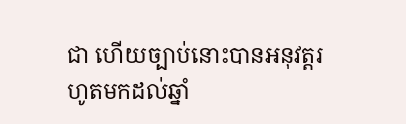ជា ហើយច្បាប់នោះបានអនុវត្តរហូតមកដល់ឆ្នាំ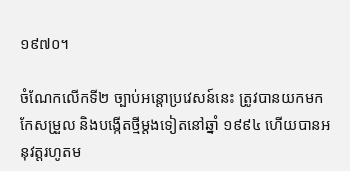១៩៧០។

ចំណែកលើកទី២ ច្បាប់អន្តោប្រវេសន៍នេះ ត្រូវបានយកមកកែសម្រួល និងបង្កើតថ្មីម្តងទៀតនៅឆ្នាំ ១៩៩៤ ហើយបានអនុវត្តរហូតម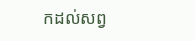កដល់សព្វ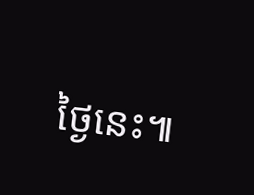ថ្ងៃនេះ៕